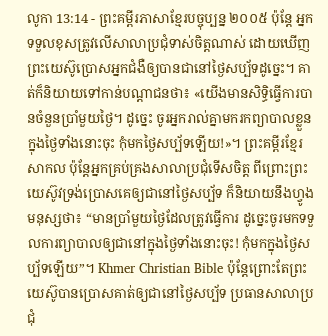លូកា 13:14 - ព្រះគម្ពីរភាសាខ្មែរបច្ចុប្បន្ន ២០០៥ ប៉ុន្តែ អ្នកទទួលខុសត្រូវលើសាលាប្រជុំទាស់ចិត្តណាស់ ដោយឃើញព្រះយេស៊ូប្រោសអ្នកជំងឺឲ្យបានជានៅថ្ងៃសប្ប័ទដូច្នេះ។ គាត់ក៏និយាយទៅកាន់បណ្ដាជនថា៖ «យើងមានសិទ្ធិធ្វើការបានចំនួនប្រាំមួយថ្ងៃ។ ដូច្នេះ ចូរអ្នករាល់គ្នាមករកព្យាបាលខ្លួនក្នុងថ្ងៃទាំងនោះចុះ កុំមកថ្ងៃសប្ប័ទឡើយ!»។ ព្រះគម្ពីរខ្មែរសាកល ប៉ុន្តែអ្នកគ្រប់គ្រងសាលាប្រជុំទើសចិត្ត ពីព្រោះព្រះយេស៊ូវទ្រង់ប្រោសគេឲ្យជានៅថ្ងៃសប្ប័ទ ក៏និយាយនឹងហ្វូងមនុស្សថា៖ “មានប្រាំមួយថ្ងៃដែលត្រូវធ្វើការ ដូច្នេះចូរមកទទួលការព្យាបាលឲ្យជានៅក្នុងថ្ងៃទាំងនោះចុះ! កុំមកក្នុងថ្ងៃសប្ប័ទឡើយ”។ Khmer Christian Bible ប៉ុន្ដែព្រោះតែព្រះយេស៊ូបានប្រោសគាត់ឲ្យជានៅថ្ងៃសប្ប័ទ ប្រធានសាលាប្រជុំ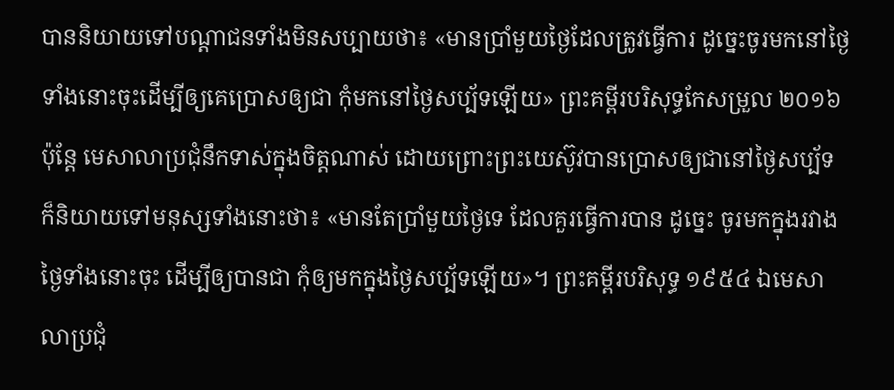បាននិយាយទៅបណ្ដាជនទាំងមិនសប្បាយថា៖ «មានប្រាំមួយថ្ងៃដែលត្រូវធ្វើការ ដូច្នេះចូរមកនៅថ្ងៃទាំងនោះចុះដើម្បីឲ្យគេប្រោសឲ្យជា កុំមកនៅថ្ងៃសប្ប័ទឡើយ» ព្រះគម្ពីរបរិសុទ្ធកែសម្រួល ២០១៦ ប៉ុន្តែ មេសាលាប្រជុំនឹកទាស់ក្នុងចិត្តណាស់ ដោយព្រោះព្រះយេស៊ូវបានប្រោសឲ្យជានៅថ្ងៃសប្ប័ទ ក៏និយាយទៅមនុស្សទាំងនោះថា៖ «មានតែប្រាំមួយថ្ងៃទេ ដែលគួរធ្វើការបាន ដូច្នេះ ចូរមកក្នុងរវាងថ្ងៃទាំងនោះចុះ ដើម្បីឲ្យបានជា កុំឲ្យមកក្នុងថ្ងៃសប្ប័ទឡើយ»។ ព្រះគម្ពីរបរិសុទ្ធ ១៩៥៤ ឯមេសាលាប្រជុំ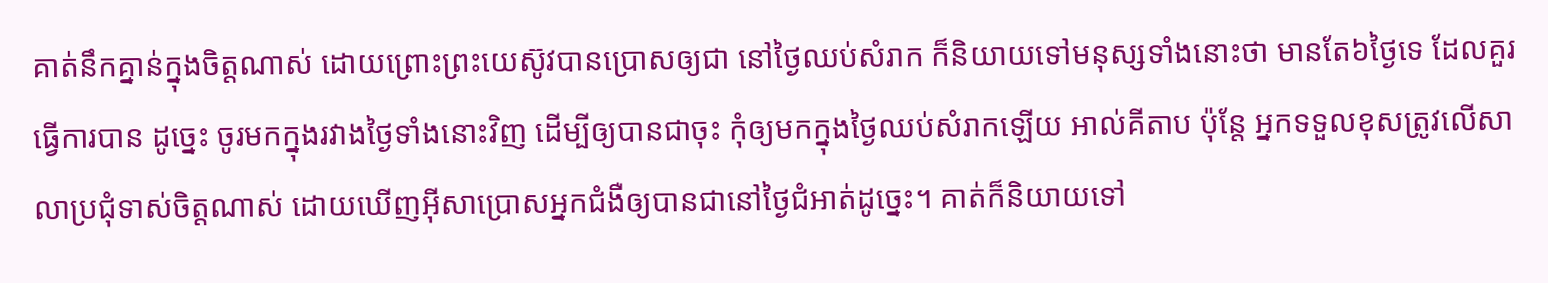គាត់នឹកគ្នាន់ក្នុងចិត្តណាស់ ដោយព្រោះព្រះយេស៊ូវបានប្រោសឲ្យជា នៅថ្ងៃឈប់សំរាក ក៏និយាយទៅមនុស្សទាំងនោះថា មានតែ៦ថ្ងៃទេ ដែលគួរធ្វើការបាន ដូច្នេះ ចូរមកក្នុងរវាងថ្ងៃទាំងនោះវិញ ដើម្បីឲ្យបានជាចុះ កុំឲ្យមកក្នុងថ្ងៃឈប់សំរាកឡើយ អាល់គីតាប ប៉ុន្តែ អ្នកទទួលខុសត្រូវលើសាលាប្រជុំទាស់ចិត្ដណាស់ ដោយឃើញអ៊ីសាប្រោសអ្នកជំងឺឲ្យបានជានៅថ្ងៃជំអាត់ដូច្នេះ។ គាត់ក៏និយាយទៅ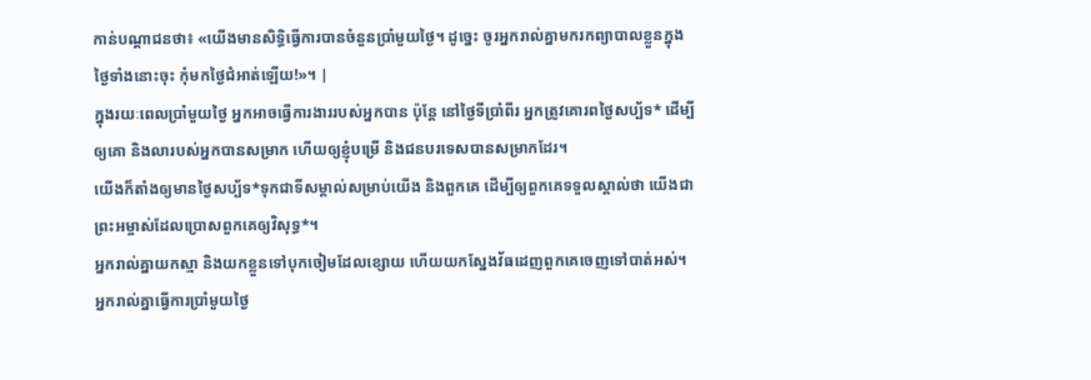កាន់បណ្ដាជនថា៖ «យើងមានសិទ្ធិធ្វើការបានចំនួនប្រាំមួយថ្ងៃ។ ដូច្នេះ ចូរអ្នករាល់គ្នាមករកព្យាបាលខ្លួនក្នុងថ្ងៃទាំងនោះចុះ កុំមកថ្ងៃជំអាត់ឡើយ!»។ |
ក្នុងរយៈពេលប្រាំមួយថ្ងៃ អ្នកអាចធ្វើការងាររបស់អ្នកបាន ប៉ុន្តែ នៅថ្ងៃទីប្រាំពីរ អ្នកត្រូវគោរពថ្ងៃសប្ប័ទ* ដើម្បីឲ្យគោ និងលារបស់អ្នកបានសម្រាក ហើយឲ្យខ្ញុំបម្រើ និងជនបរទេសបានសម្រាកដែរ។
យើងក៏តាំងឲ្យមានថ្ងៃសប្ប័ទ*ទុកជាទីសម្គាល់សម្រាប់យើង និងពួកគេ ដើម្បីឲ្យពួកគេទទួលស្គាល់ថា យើងជាព្រះអម្ចាស់ដែលប្រោសពួកគេឲ្យវិសុទ្ធ*។
អ្នករាល់គ្នាយកស្មា និងយកខ្លួនទៅបុកចៀមដែលខ្សោយ ហើយយកស្នែងវ័ធដេញពួកគេចេញទៅបាត់អស់។
អ្នករាល់គ្នាធ្វើការប្រាំមួយថ្ងៃ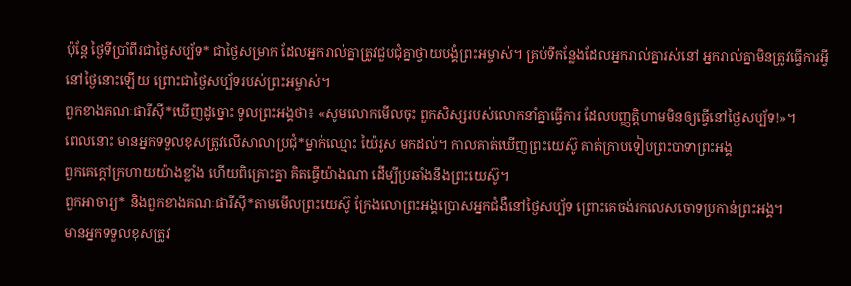ប៉ុន្តែ ថ្ងៃទីប្រាំពីរជាថ្ងៃសប្ប័ទ* ជាថ្ងៃសម្រាក ដែលអ្នករាល់គ្នាត្រូវជួបជុំគ្នាថ្វាយបង្គំព្រះអម្ចាស់។ គ្រប់ទីកន្លែងដែលអ្នករាល់គ្នារស់នៅ អ្នករាល់គ្នាមិនត្រូវធ្វើការអ្វីនៅថ្ងៃនោះឡើយ ព្រោះជាថ្ងៃសប្ប័ទរបស់ព្រះអម្ចាស់។
ពួកខាងគណៈផារីស៊ី*ឃើញដូច្នោះ ទូលព្រះអង្គថា៖ «សូមលោកមើលចុះ ពួកសិស្សរបស់លោកនាំគ្នាធ្វើការ ដែលបញ្ញត្តិហាមមិនឲ្យធ្វើនៅថ្ងៃសប្ប័ទ!»។
ពេលនោះ មានអ្នកទទួលខុសត្រូវលើសាលាប្រជុំ*ម្នាក់ឈ្មោះ យ៉ៃរូស មកដល់។ កាលគាត់ឃើញព្រះយេស៊ូ គាត់ក្រាបទៀបព្រះបាទាព្រះអង្គ
ពួកគេក្ដៅក្រហាយយ៉ាងខ្លាំង ហើយពិគ្រោះគ្នា គិតធ្វើយ៉ាងណា ដើម្បីប្រឆាំងនឹងព្រះយេស៊ូ។
ពួកអាចារ្យ* និងពួកខាងគណៈផារីស៊ី*តាមមើលព្រះយេស៊ូ ក្រែងលោព្រះអង្គប្រោសអ្នកជំងឺនៅថ្ងៃសប្ប័ទ ព្រោះគេចង់រកលេសចោទប្រកាន់ព្រះអង្គ។
មានអ្នកទទួលខុសត្រូវ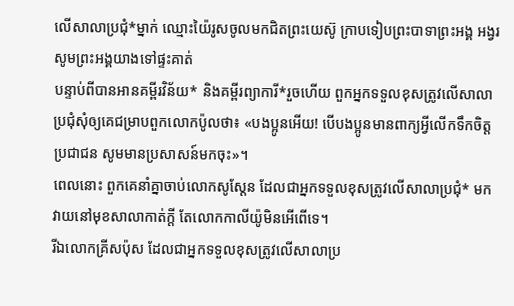លើសាលាប្រជុំ*ម្នាក់ ឈ្មោះយ៉ៃរូសចូលមកជិតព្រះយេស៊ូ ក្រាបទៀបព្រះបាទាព្រះអង្គ អង្វរសូមព្រះអង្គយាងទៅផ្ទះគាត់
បន្ទាប់ពីបានអានគម្ពីរវិន័យ* និងគម្ពីរព្យាការី*រួចហើយ ពួកអ្នកទទួលខុសត្រូវលើសាលាប្រជុំសុំឲ្យគេជម្រាបពួកលោកប៉ូលថា៖ «បងប្អូនអើយ! បើបងប្អូនមានពាក្យអ្វីលើកទឹកចិត្តប្រជាជន សូមមានប្រសាសន៍មកចុះ»។
ពេលនោះ ពួកគេនាំគ្នាចាប់លោកសូស្តែន ដែលជាអ្នកទទួលខុសត្រូវលើសាលាប្រជុំ* មកវាយនៅមុខសាលាកាត់ក្ដី តែលោកកាលីយ៉ូមិនអើពើទេ។
រីឯលោកគ្រីសប៉ុស ដែលជាអ្នកទទួលខុសត្រូវលើសាលាប្រ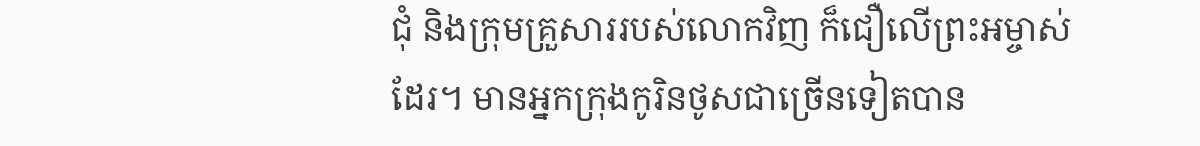ជុំ និងក្រុមគ្រួសាររបស់លោកវិញ ក៏ជឿលើព្រះអម្ចាស់ដែរ។ មានអ្នកក្រុងកូរិនថូសជាច្រើនទៀតបាន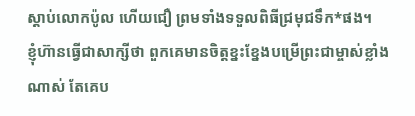ស្ដាប់លោកប៉ូល ហើយជឿ ព្រមទាំងទទួលពិធីជ្រមុជទឹក*ផង។
ខ្ញុំហ៊ានធ្វើជាសាក្សីថា ពួកគេមានចិត្តខ្នះខ្នែងបម្រើព្រះជាម្ចាស់ខ្លាំងណាស់ តែគេប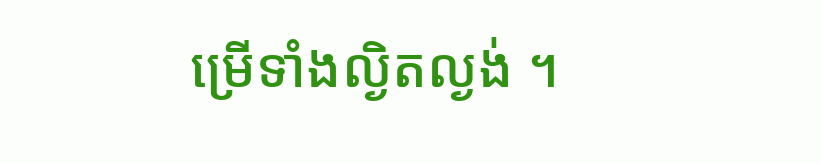ម្រើទាំងល្ងិតល្ងង់ ។